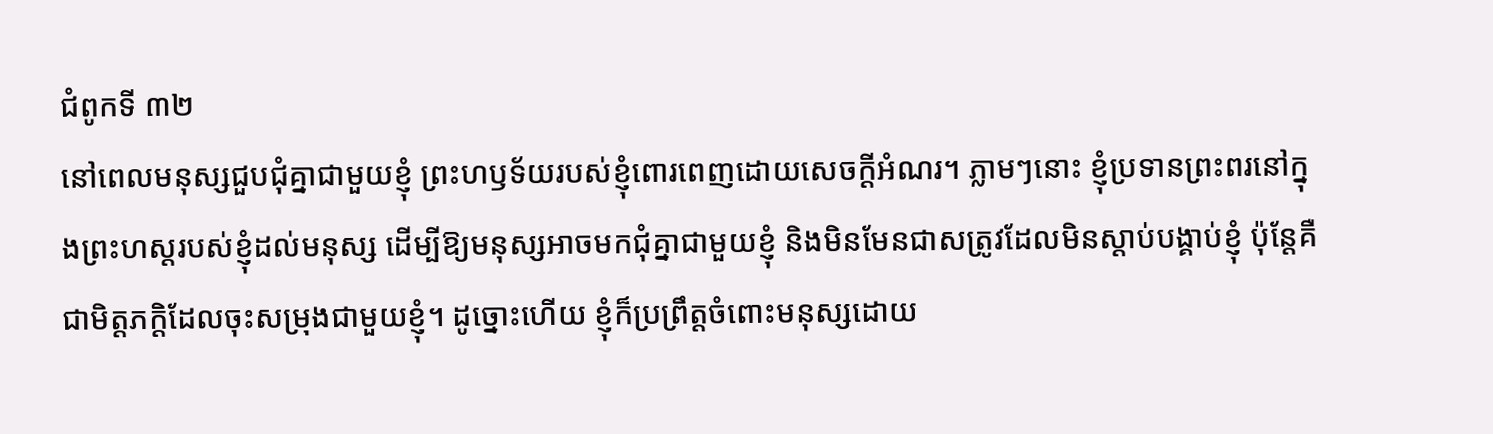ជំពូកទី ៣២
នៅពេលមនុស្សជួបជុំគ្នាជាមួយខ្ញុំ ព្រះហឫទ័យរបស់ខ្ញុំពោរពេញដោយសេចក្ដីអំណរ។ ភ្លាមៗនោះ ខ្ញុំប្រទានព្រះពរនៅក្នុងព្រះហស្តរបស់ខ្ញុំដល់មនុស្ស ដើម្បីឱ្យមនុស្សអាចមកជុំគ្នាជាមួយខ្ញុំ និងមិនមែនជាសត្រូវដែលមិនស្ដាប់បង្គាប់ខ្ញុំ ប៉ុន្តែគឺជាមិត្តភក្ដិដែលចុះសម្រុងជាមួយខ្ញុំ។ ដូច្នោះហើយ ខ្ញុំក៏ប្រព្រឹត្ដចំពោះមនុស្សដោយ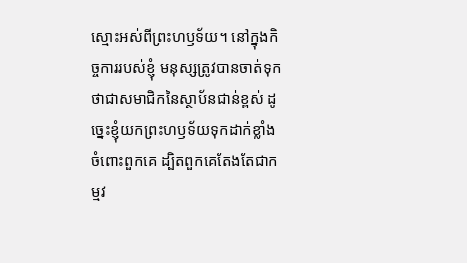ស្មោះអស់ពីព្រះហឫទ័យ។ នៅក្នុងកិច្ចការរបស់ខ្ញុំ មនុស្សត្រូវបានចាត់ទុកថាជាសមាជិកនៃស្ថាប័នជាន់ខ្ពស់ ដូច្នេះខ្ញុំយកព្រះហឫទ័យទុកដាក់ខ្លាំងចំពោះពួកគេ ដ្បិតពួកគេតែងតែជាកម្មវ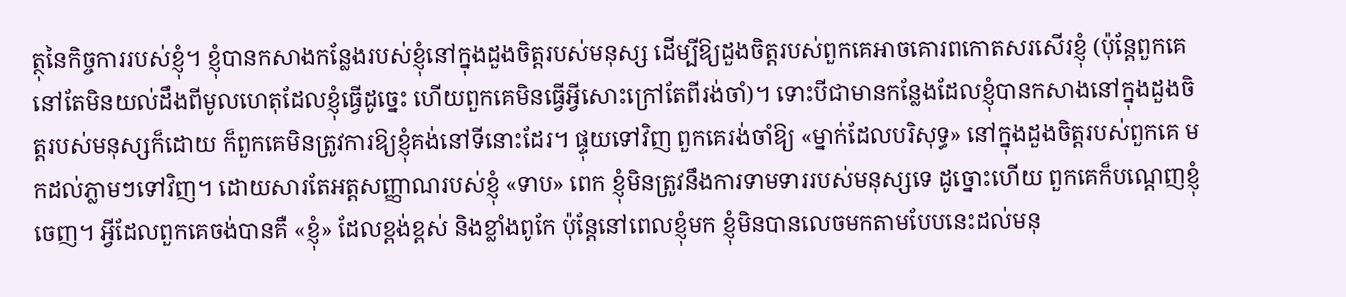ត្ថុនៃកិច្ចការរបស់ខ្ញុំ។ ខ្ញុំបានកសាងកន្លែងរបស់ខ្ញុំនៅក្នុងដួងចិត្តរបស់មនុស្ស ដើម្បីឱ្យដួងចិត្តរបស់ពួកគេអាចគោរពកោតសរសើរខ្ញុំ (ប៉ុន្តែពួកគេនៅតែមិនយល់ដឹងពីមូលហេតុដែលខ្ញុំធ្វើដូច្នេះ ហើយពួកគេមិនធ្វើអ្វីសោះក្រៅតែពីរង់ចាំ)។ ទោះបីជាមានកន្លែងដែលខ្ញុំបានកសាងនៅក្នុងដួងចិត្តរបស់មនុស្សក៏ដោយ ក៏ពួកគេមិនត្រូវការឱ្យខ្ញុំគង់នៅទីនោះដែរ។ ផ្ទុយទៅវិញ ពួកគេរង់ចាំឱ្យ «ម្នាក់ដែលបរិសុទ្ធ» នៅក្នុងដួងចិត្តរបស់ពួកគេ មកដល់ភ្លាមៗទៅវិញ។ ដោយសារតែអត្តសញ្ញាណរបស់ខ្ញុំ «ទាប» ពេក ខ្ញុំមិនត្រូវនឹងការទាមទាររបស់មនុស្សទេ ដូច្នោះហើយ ពួកគេក៏បណ្ដេញខ្ញុំចេញ។ អ្វីដែលពួកគេចង់បានគឺ «ខ្ញុំ» ដែលខ្ពង់ខ្ពស់ និងខ្លាំងពូកែ ប៉ុន្តែនៅពេលខ្ញុំមក ខ្ញុំមិនបានលេចមកតាមបែបនេះដល់មនុ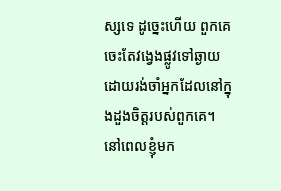ស្សទេ ដូច្នេះហើយ ពួកគេចេះតែវង្វេងផ្លូវទៅឆ្ងាយ ដោយរង់ចាំអ្នកដែលនៅក្នុងដួងចិត្តរបស់ពួកគេ។ នៅពេលខ្ញុំមក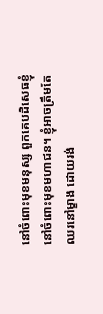នៅចំពោះមុខមនុស្ស ពួកគេបដិសេធខ្ញុំនៅចំពោះមុខមហាជន។ ខ្ញុំអាចត្រឹមតែឈរនៅម្ខាង ដោយរង់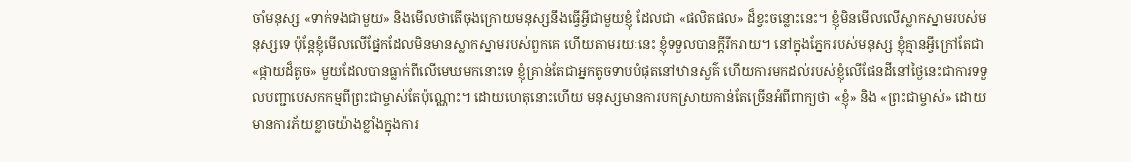ចាំមនុស្ស «ទាក់ទងជាមួយ» និងមើលថាតើចុងក្រោយមនុស្សនឹងធ្វើអ្វីជាមួយខ្ញុំ ដែលជា «ផលិតផល» ដ៏ខ្វះចន្លោះនេះ។ ខ្ញុំមិនមើលលើស្លាកស្នាមរបស់មនុស្សទេ ប៉ុន្តែខ្ញុំមើលលើផ្នែកដែលមិនមានស្លាកស្នាមរបស់ពួកគេ ហើយតាមរយៈនេះ ខ្ញុំទទួលបានក្ដីរីករាយ។ នៅក្នុងភ្នែករបស់មនុស្ស ខ្ញុំគ្មានអ្វីក្រៅតែជា «ផ្កាយដ៏តូច» មួយដែលបានធ្លាក់ពីលើមេឃមកនោះទេ ខ្ញុំគ្រាន់តែជាអ្នកតូចទាបបំផុតនៅឋានសួគ៌ ហើយការមកដល់របស់ខ្ញុំលើផែនដីនៅថ្ងៃនេះជាការទទួលបញ្ជាបេសកកម្មពីព្រះជាម្ចាស់តែប៉ុណ្ណោះ។ ដោយហេតុនោះហើយ មនុស្សមានការបកស្រាយកាន់តែច្រើនអំពីពាក្យថា «ខ្ញុំ» និង «ព្រះជាម្ចាស់» ដោយមានការភ័យខ្លាចយ៉ាងខ្លាំងក្នុងការ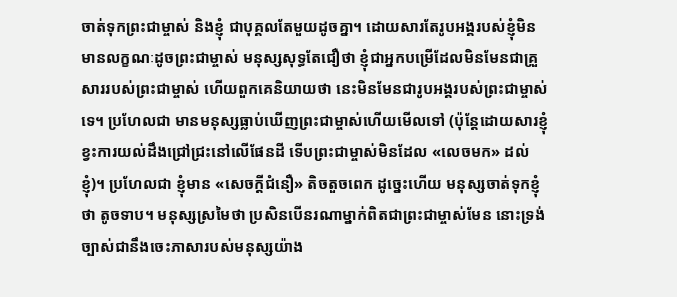ចាត់ទុកព្រះជាម្ចាស់ និងខ្ញុំ ជាបុគ្គលតែមួយដូចគ្នា។ ដោយសារតែរូបអង្គរបស់ខ្ញុំមិនមានលក្ខណៈដូចព្រះជាម្ចាស់ មនុស្សសុទ្ធតែជឿថា ខ្ញុំជាអ្នកបម្រើដែលមិនមែនជាគ្រួសាររបស់ព្រះជាម្ចាស់ ហើយពួកគេនិយាយថា នេះមិនមែនជារូបអង្គរបស់ព្រះជាម្ចាស់ទេ។ ប្រហែលជា មានមនុស្សធ្លាប់ឃើញព្រះជាម្ចាស់ហើយមើលទៅ (ប៉ុន្តែដោយសារខ្ញុំ ខ្វះការយល់ដឹងជ្រៅជ្រះនៅលើផែនដី ទើបព្រះជាម្ចាស់មិនដែល «លេចមក» ដល់ខ្ញុំ)។ ប្រហែលជា ខ្ញុំមាន «សេចក្ដីជំនឿ» តិចតួចពេក ដូច្នេះហើយ មនុស្សចាត់ទុកខ្ញុំ ថា តូចទាប។ មនុស្សស្រមៃថា ប្រសិនបើនរណាម្នាក់ពិតជាព្រះជាម្ចាស់មែន នោះទ្រង់ច្បាស់ជានឹងចេះភាសារបស់មនុស្សយ៉ាង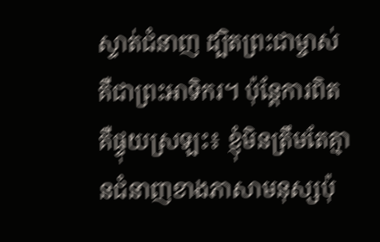ស្ទាត់ជំនាញ ដ្បិតព្រះជាម្ចាស់គឺជាព្រះអាទិករ។ ប៉ុន្តែការពិតគឺផ្ទុយស្រឡះ៖ ខ្ញុំមិនត្រឹមតែគ្មានជំនាញខាងភាសាមនុស្សប៉ុ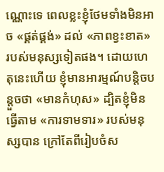ណ្ណោះទេ ពេលខ្លះខ្ញុំថែមទាំងមិនអាច «ផ្គត់ផ្គង់» ដល់ «ភាពខ្វះខាត» របស់មនុស្សទៀតផង។ ដោយហេតុនេះហើយ ខ្ញុំមានអារម្មណ៍បន្តិចបន្តួចថា «មានកំហុស» ដ្បិតខ្ញុំមិនធ្វើតាម «ការទាមទារ» របស់មនុស្សបាន ក្រៅតែពីរៀបចំស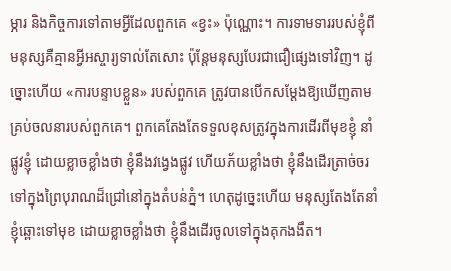ម្ភារ និងកិច្ចការទៅតាមអ្វីដែលពួកគេ «ខ្វះ» ប៉ុណ្ណោះ។ ការទាមទាររបស់ខ្ញុំពីមនុស្សគឺគ្មានអ្វីអស្ចារ្យទាល់តែសោះ ប៉ុន្តែមនុស្សបែរជាជឿផ្សេងទៅវិញ។ ដូច្នោះហើយ «ការបន្ទាបខ្លួន» របស់ពួកគេ ត្រូវបានបើកសម្ដែងឱ្យឃើញតាមគ្រប់ចលនារបស់ពួកគេ។ ពួកគេតែងតែទទួលខុសត្រូវក្នុងការដើរពីមុខខ្ញុំ នាំផ្លូវខ្ញុំ ដោយខ្លាចខ្លាំងថា ខ្ញុំនឹងវង្វេងផ្លូវ ហើយភ័យខ្លាំងថា ខ្ញុំនឹងដើរត្រាច់ចរទៅក្នុងព្រៃបុរាណដ៏ជ្រៅនៅក្នុងតំបន់ភ្នំ។ ហេតុដូច្នេះហើយ មនុស្សតែងតែនាំខ្ញុំឆ្ពោះទៅមុខ ដោយខ្លាចខ្លាំងថា ខ្ញុំនឹងដើរចូលទៅក្នុងគុកងងឹត។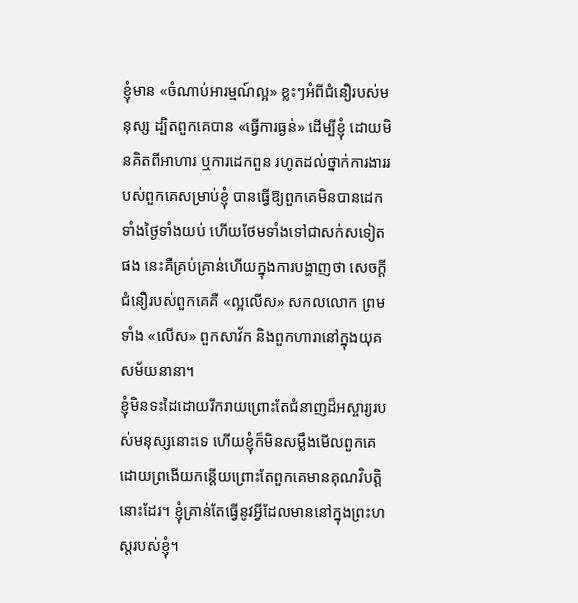ខ្ញុំមាន «ចំណាប់អារម្មណ៍ល្អ» ខ្លះៗអំពីជំនឿរបស់មនុស្ស ដ្បិតពួកគេបាន «ធ្វើការធ្ងន់» ដើម្បីខ្ញុំ ដោយមិនគិតពីអាហារ ឬការដេកពួន រហូតដល់ថ្នាក់ការងាររបស់ពួកគេសម្រាប់ខ្ញុំ បានធ្វើឱ្យពួកគេមិនបានដេកទាំងថ្ងៃទាំងយប់ ហើយថែមទាំងទៅជាសក់សទៀតផង នេះគឺគ្រប់គ្រាន់ហើយក្នុងការបង្ហាញថា សេចក្ដីជំនឿរបស់ពួកគេគឺ «ល្អលើស» សកលលោក ព្រមទាំង «លើស» ពួកសាវ័ក និងពួកហារានៅក្នុងយុគសម័យនានា។
ខ្ញុំមិនទះដៃដោយរីករាយព្រោះតែជំនាញដ៏អស្ចារ្យរបស់មនុស្សនោះទេ ហើយខ្ញុំក៏មិនសម្លឹងមើលពួកគេដោយព្រងើយកន្តើយព្រោះតែពួកគេមានគុណវិបត្តិនោះដែរ។ ខ្ញុំគ្រាន់តែធ្វើនូវអ្វីដែលមាននៅក្នុងព្រះហស្តរបស់ខ្ញុំ។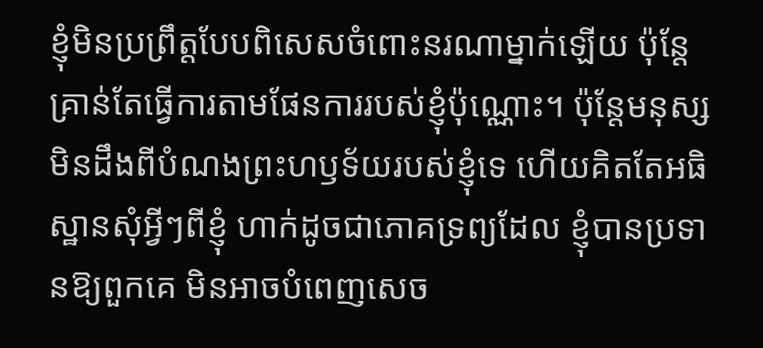ខ្ញុំមិនប្រព្រឹត្តបែបពិសេសចំពោះនរណាម្នាក់ឡើយ ប៉ុន្ដែគ្រាន់តែធ្វើការតាមផែនការរបស់ខ្ញុំប៉ុណ្ណោះ។ ប៉ុន្តែមនុស្សមិនដឹងពីបំណងព្រះហឫទ័យរបស់ខ្ញុំទេ ហើយគិតតែអធិស្ឋានសុំអ្វីៗពីខ្ញុំ ហាក់ដូចជាភោគទ្រព្យដែល ខ្ញុំបានប្រទានឱ្យពួកគេ មិនអាចបំពេញសេច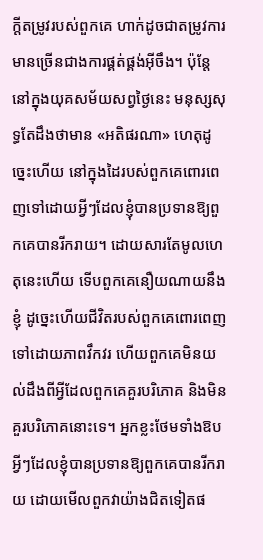ក្ដីតម្រូវរបស់ពួកគេ ហាក់ដូចជាតម្រូវការមានច្រើនជាងការផ្គត់ផ្គង់អ៊ីចឹង។ ប៉ុន្តែនៅក្នុងយុគសម័យសព្វថ្ងៃនេះ មនុស្សសុទ្ធតែដឹងថាមាន «អតិផរណា» ហេតុដូច្នេះហើយ នៅក្នុងដៃរបស់ពួកគេពោរពេញទៅដោយអ្វីៗដែលខ្ញុំបានប្រទានឱ្យពួកគេបានរីករាយ។ ដោយសារតែមូលហេតុនេះហើយ ទើបពួកគេនឿយណាយនឹងខ្ញុំ ដូច្នេះហើយជីវិតរបស់ពួកគេពោរពេញទៅដោយភាពវឹកវរ ហើយពួកគេមិនយល់ដឹងពីអ្វីដែលពួកគេគួរបរិភោគ និងមិនគួរបរិភោគនោះទេ។ អ្នកខ្លះថែមទាំងឱបអ្វីៗដែលខ្ញុំបានប្រទានឱ្យពួកគេបានរីករាយ ដោយមើលពួកវាយ៉ាងជិតទៀតផ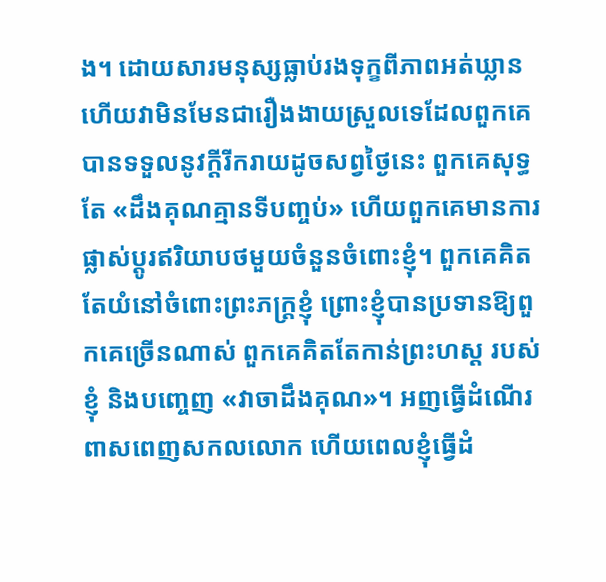ង។ ដោយសារមនុស្សធ្លាប់រងទុក្ខពីភាពអត់ឃ្លាន ហើយវាមិនមែនជារឿងងាយស្រួលទេដែលពួកគេបានទទួលនូវក្ដីរីករាយដូចសព្វថ្ងៃនេះ ពួកគេសុទ្ធតែ «ដឹងគុណគ្មានទីបញ្ចប់» ហើយពួកគេមានការផ្លាស់ប្ដូរឥរិយាបថមួយចំនួនចំពោះខ្ញុំ។ ពួកគេគិតតែយំនៅចំពោះព្រះភក្ត្រខ្ញុំ ព្រោះខ្ញុំបានប្រទានឱ្យពួកគេច្រើនណាស់ ពួកគេគិតតែកាន់ព្រះហស្ដ របស់ខ្ញុំ និងបញ្ចេញ «វាចាដឹងគុណ»។ អញធ្វើដំណើរពាសពេញសកលលោក ហើយពេលខ្ញុំធ្វើដំ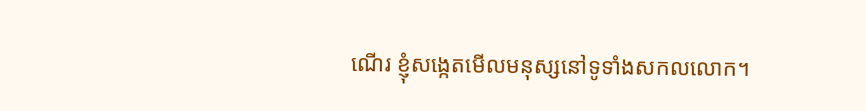ណើរ ខ្ញុំសង្កេតមើលមនុស្សនៅទូទាំងសកលលោក។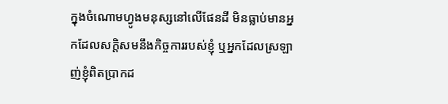ក្នុងចំណោមហ្វូងមនុស្សនៅលើផែនដី មិនធ្លាប់មានអ្នកដែលសក្ដិសមនឹងកិច្ចការរបស់ខ្ញុំ ឬអ្នកដែលស្រឡាញ់ខ្ញុំពិតប្រាកដ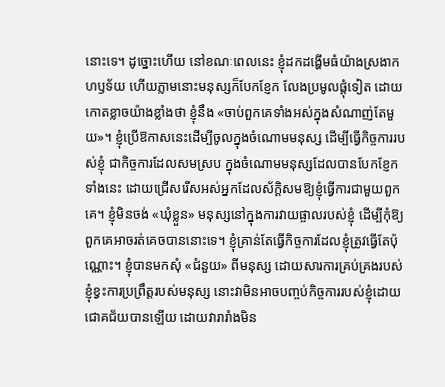នោះទេ។ ដូច្នោះហើយ នៅខណៈពេលនេះ ខ្ញុំដកដង្ហើមធំយ៉ាងស្រងាកហឫទ័យ ហើយភ្លាមនោះមនុស្សក៏បែកខ្ញែក លែងប្រមូលផ្ដុំទៀត ដោយកោតខ្លាចយ៉ាងខ្លាំងថា ខ្ញុំនឹង «ចាប់ពួកគេទាំងអស់ក្នុងសំណាញ់តែមួយ»។ ខ្ញុំប្រើឱកាសនេះដើម្បីចូលក្នុងចំណោមមនុស្ស ដើម្បីធ្វើកិច្ចការរបស់ខ្ញុំ ជាកិច្ចការដែលសមស្រប ក្នុងចំណោមមនុស្សដែលបានបែកខ្ញែកទាំងនេះ ដោយជ្រើសរើសអស់អ្នកដែលស័ក្ដិសមឱ្យខ្ញុំធ្វើការជាមួយពួកគេ។ ខ្ញុំមិនចង់ «ឃុំខ្លួន» មនុស្សនៅក្នុងការវាយផ្ចាលរបស់ខ្ញុំ ដើម្បីកុំឱ្យពួកគេអាចរត់គេចបាននោះទេ។ ខ្ញុំគ្រាន់តែធ្វើកិច្ចការដែលខ្ញុំត្រូវធ្វើតែប៉ុណ្ណោះ។ ខ្ញុំបានមកសុំ «ជំនួយ» ពីមនុស្ស ដោយសារការគ្រប់គ្រងរបស់ខ្ញុំខ្វះការប្រព្រឹត្តរបស់មនុស្ស នោះវាមិនអាចបញ្ចប់កិច្ចការរបស់ខ្ញុំដោយជោគជ័យបានឡើយ ដោយវារារាំងមិន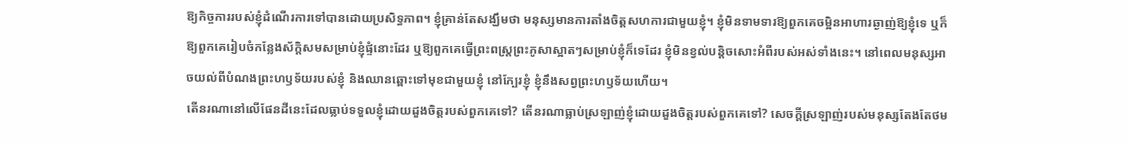ឱ្យកិច្ចការរបស់ខ្ញុំដំណើរការទៅបានដោយប្រសិទ្ធភាព។ ខ្ញុំគ្រាន់តែសង្ឃឹមថា មនុស្សមានការតាំងចិត្តសហការជាមួយខ្ញុំ។ ខ្ញុំមិនទាមទារឱ្យពួកគេចម្អិនអាហារឆ្ងាញ់ឱ្យខ្ញុំទេ ឬក៏ឱ្យពួកគេរៀបចំកន្លែងស័ក្ដិសមសម្រាប់ខ្ញុំផ្ទំនោះដែរ ឬឱ្យពួកគេធ្វើព្រះពស្ត្រព្រះភូសាស្អាតៗសម្រាប់ខ្ញុំក៏ទេដែរ ខ្ញុំមិនខ្វល់បន្តិចសោះអំពីរបស់អស់ទាំងនេះ។ នៅពេលមនុស្សអាចយល់ពីបំណងព្រះហឫទ័យរបស់ខ្ញុំ និងឈានឆ្ពោះទៅមុខជាមួយខ្ញុំ នៅក្បែរខ្ញុំ ខ្ញុំនឹងសព្វព្រះហឫទ័យហើយ។
តើនរណានៅលើផែនដីនេះដែលធ្លាប់ទទួលខ្ញុំដោយដួងចិត្តរបស់ពួកគេទៅ? តើនរណាធ្លាប់ស្រឡាញ់ខ្ញុំដោយដួងចិត្តរបស់ពួកគេទៅ? សេចក្ដីស្រឡាញ់របស់មនុស្សតែងតែថម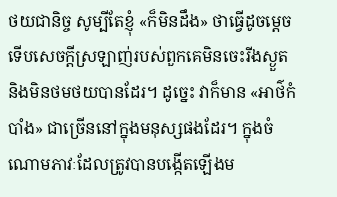ថយជានិច្ច សូម្បីតែខ្ញុំ «ក៏មិនដឹង» ថាធ្វើដូចម្ដេចទើបសេចក្ដីស្រឡាញ់របស់ពួកគេមិនចេះរីងស្ងួត និងមិនថមថយបានដែរ។ ដូច្នេះ វាក៏មាន «អាថ៌កំបាំង» ជាច្រើននៅក្នុងមនុស្សផងដែរ។ ក្នុងចំណោមភាវៈដែលត្រូវបានបង្កើតឡើងម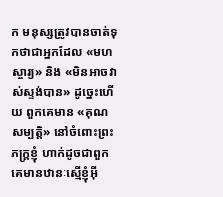ក មនុស្សត្រូវបានចាត់ទុកថាជាអ្នកដែល «មហស្ចារ្យ» និង «មិនអាចវាស់ស្ទង់បាន» ដូច្នេះហើយ ពួកគេមាន «គុណសម្បត្តិ» នៅចំពោះព្រះភក្ត្រខ្ញុំ ហាក់ដូចជាពួកគេមានឋានៈស្មើខ្ញុំអ៊ី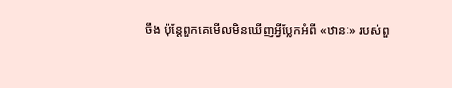ចឹង ប៉ុន្តែពួកគេមើលមិនឃើញអ្វីប្លែកអំពី «ឋានៈ» របស់ពួ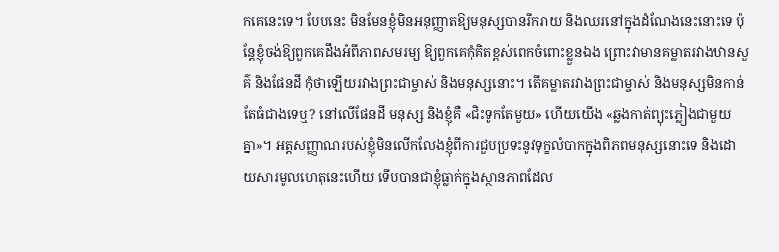កគេនេះទេ។ បែបនេះ មិនមែនខ្ញុំមិនអនុញ្ញាតឱ្យមនុស្សបានរីករាយ និងឈរនៅក្នុងដំណែងនេះនោះទេ ប៉ុន្តែខ្ញុំចង់ឱ្យពួកគេដឹងអំពីភាពសមរម្យ ឱ្យពួកគេកុំគិតខ្ពស់ពេកចំពោះខ្លួនឯង ព្រោះវាមានគម្លាតរវាងឋានសួគ៌ និងផែនដី កុំថាឡើយរវាងព្រះជាម្ចាស់ និងមនុស្សនោះ។ តើគម្លាតរវាងព្រះជាម្ចាស់ និងមនុស្សមិនកាន់តែធំជាងទេឬ? នៅលើផែនដី មនុស្ស និងខ្ញុំគឺ «ជិះទូកតែមួយ» ហើយយើង «ឆ្លងកាត់ព្យុះភ្លៀងជាមួយគ្នា»។ អត្តសញ្ញាណរបស់ខ្ញុំមិនលើកលែងខ្ញុំពីការជួបប្រទះនូវទុក្ខលំបាកក្នុងពិភពមនុស្សនោះទេ និងដោយសារមូលហេតុនេះហើយ ទើបបានជាខ្ញុំធ្លាក់ក្នុងស្ថានភាពដែល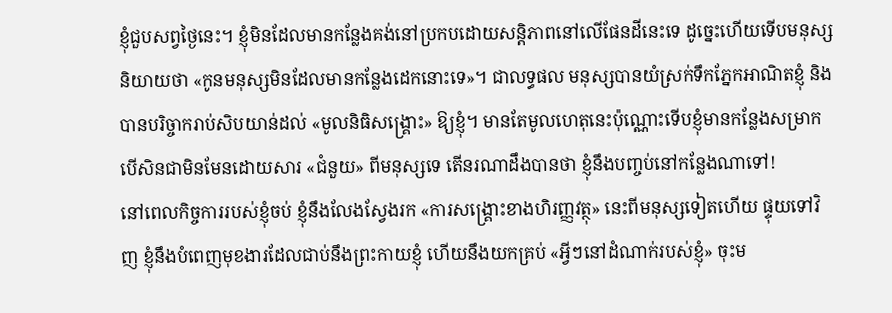ខ្ញុំជួបសព្វថ្ងៃនេះ។ ខ្ញុំមិនដែលមានកន្លែងគង់នៅប្រកបដោយសន្តិភាពនៅលើផែនដីនេះទេ ដូច្នេះហើយទើបមនុស្សនិយាយថា «កូនមនុស្សមិនដែលមានកន្លែងដេកនោះទេ»។ ជាលទ្ធផល មនុស្សបានយំស្រក់ទឹកភ្នែកអាណិតខ្ញុំ និងបានបរិច្ចាករាប់សិបយាន់ដល់ «មូលនិធិសង្គ្រោះ» ឱ្យខ្ញុំ។ មានតែមូលហេតុនេះប៉ុណ្ណោះទើបខ្ញុំមានកន្លែងសម្រាក បើសិនជាមិនមែនដោយសារ «ជំនួយ» ពីមនុស្សទេ តើនរណាដឹងបានថា ខ្ញុំនឹងបញ្ចប់នៅកន្លែងណាទៅ!
នៅពេលកិច្ចការរបស់ខ្ញុំចប់ ខ្ញុំនឹងលែងស្វែងរក «ការសង្គ្រោះខាងហិរញ្ញវត្ថុ» នេះពីមនុស្សទៀតហើយ ផ្ទុយទៅវិញ ខ្ញុំនឹងបំពេញមុខងារដែលជាប់នឹងព្រះកាយខ្ញុំ ហើយនឹងយកគ្រប់ «អ្វីៗនៅដំណាក់របស់ខ្ញុំ» ចុះម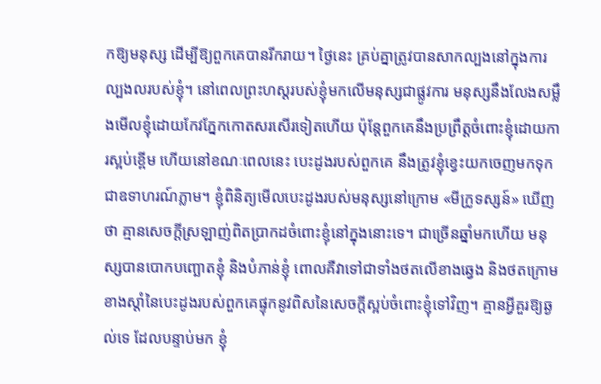កឱ្យមនុស្ស ដើម្បីឱ្យពួកគេបានរីករាយ។ ថ្ងៃនេះ គ្រប់គ្នាត្រូវបានសាកល្បងនៅក្នុងការល្បងលរបស់ខ្ញុំ។ នៅពេលព្រះហស្ដរបស់ខ្ញុំមកលើមនុស្សជាផ្លូវការ មនុស្សនឹងលែងសម្លឹងមើលខ្ញុំដោយកែវភ្នែកកោតសរសើរទៀតហើយ ប៉ុន្តែពួកគេនឹងប្រព្រឹត្តចំពោះខ្ញុំដោយការស្អប់ខ្ពើម ហើយនៅខណៈពេលនេះ បេះដូងរបស់ពួកគេ នឹងត្រូវខ្ញុំខ្វេះយកចេញមកទុកជាឧទាហរណ៍ភ្លាម។ ខ្ញុំពិនិត្យមើលបេះដូងរបស់មនុស្សនៅក្រោម «មីក្រូទស្សន៍» ឃើញថា គ្មានសេចក្ដីស្រឡាញ់ពិតប្រាកដចំពោះខ្ញុំនៅក្នុងនោះទេ។ ជាច្រើនឆ្នាំមកហើយ មនុស្សបានបោកបញ្ឆោតខ្ញុំ និងបំភាន់ខ្ញុំ ពោលគឺវាទៅជាទាំងថតលើខាងឆ្វេង និងថតក្រោមខាងស្ដាំនៃបេះដូងរបស់ពួកគេផ្ទុកនូវពិសនៃសេចក្ដីស្អប់ចំពោះខ្ញុំទៅវិញ។ គ្មានអ្វីគួរឱ្យឆ្ងល់ទេ ដែលបន្ទាប់មក ខ្ញុំ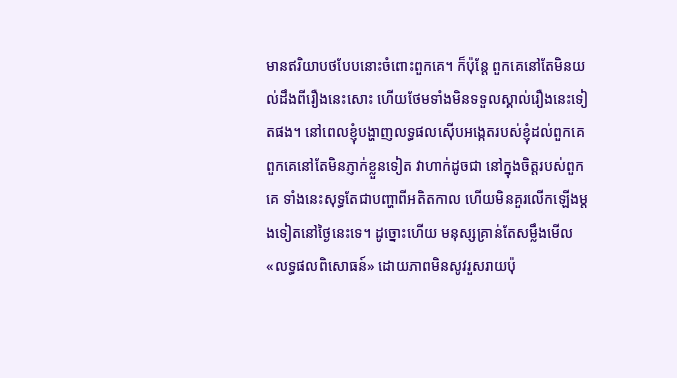មានឥរិយាបថបែបនោះចំពោះពួកគេ។ ក៏ប៉ុន្តែ ពួកគេនៅតែមិនយល់ដឹងពីរឿងនេះសោះ ហើយថែមទាំងមិនទទួលស្គាល់រឿងនេះទៀតផង។ នៅពេលខ្ញុំបង្ហាញលទ្ធផលស៊ើបអង្កេតរបស់ខ្ញុំដល់ពួកគេ ពួកគេនៅតែមិនភ្ញាក់ខ្លួនទៀត វាហាក់ដូចជា នៅក្នុងចិត្តរបស់ពួកគេ ទាំងនេះសុទ្ធតែជាបញ្ហាពីអតិតកាល ហើយមិនគួរលើកឡើងម្ដងទៀតនៅថ្ងៃនេះទេ។ ដូច្នោះហើយ មនុស្សគ្រាន់តែសម្លឹងមើល «លទ្ធផលពិសោធន៍» ដោយភាពមិនសូវរួសរាយប៉ុ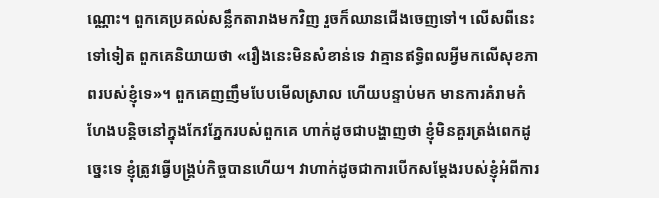ណ្ណោះ។ ពួកគេប្រគល់សន្លឹកតារាងមកវិញ រួចក៏ឈានជើងចេញទៅ។ លើសពីនេះទៅទៀត ពួកគេនិយាយថា «រឿងនេះមិនសំខាន់ទេ វាគ្មានឥទ្ធិពលអ្វីមកលើសុខភាពរបស់ខ្ញុំទេ»។ ពួកគេញញឹមបែបមើលស្រាល ហើយបន្ទាប់មក មានការគំរាមកំហែងបន្តិចនៅក្នុងកែវភ្នែករបស់ពួកគេ ហាក់ដូចជាបង្ហាញថា ខ្ញុំមិនគួរត្រង់ពេកដូច្នេះទេ ខ្ញុំត្រូវធ្វើបង្គ្រប់កិច្ចបានហើយ។ វាហាក់ដូចជាការបើកសម្ដែងរបស់ខ្ញុំអំពីការ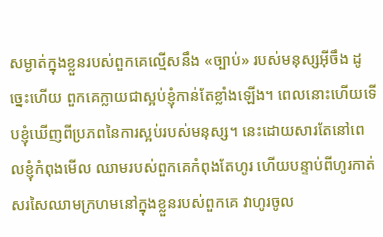សម្ងាត់ក្នុងខ្លួនរបស់ពួកគេល្មើសនឹង «ច្បាប់» របស់មនុស្សអ៊ីចឹង ដូច្នេះហើយ ពួកគេក្លាយជាស្អប់ខ្ញុំកាន់តែខ្លាំងឡើង។ ពេលនោះហើយទើបខ្ញុំឃើញពីប្រភពនៃការស្អប់របស់មនុស្ស។ នេះដោយសារតែនៅពេលខ្ញុំកំពុងមើល ឈាមរបស់ពួកគេកំពុងតែហូរ ហើយបន្ទាប់ពីហូរកាត់សរសៃឈាមក្រហមនៅក្នុងខ្លួនរបស់ពួកគេ វាហូរចូល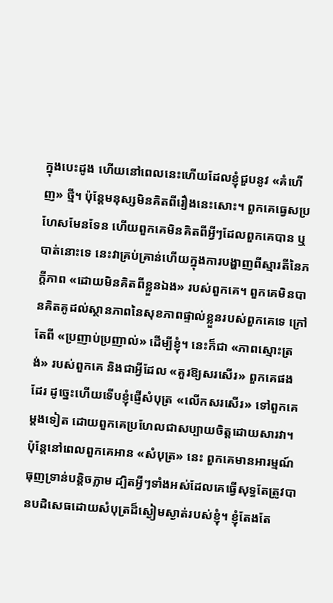ក្នុងបេះដូង ហើយនៅពេលនេះហើយដែលខ្ញុំជួបនូវ «គំហើញ» ថ្មី។ ប៉ុន្តែមនុស្សមិនគិតពីរឿងនេះសោះ។ ពួកគេធ្វេសប្រហែសមែនទែន ហើយពួកគេមិនគិតពីអ្វីៗដែលពួកគេបាន ឬបាត់នោះទេ នេះវាគ្រប់គ្រាន់ហើយក្នុងការបង្ហាញពីស្មារតីនៃភក្ដីភាព «ដោយមិនគិតពីខ្លួនឯង» របស់ពួកគេ។ ពួកគេមិនបានគិតគូដល់ស្ថានភាពនៃសុខភាពផ្ទាល់ខ្លួនរបស់ពួកគេទេ ក្រៅតែពី «ប្រញាប់ប្រញាល់» ដើម្បីខ្ញុំ។ នេះក៏ជា «ភាពស្មោះត្រង់» របស់ពួកគេ និងជាអ្វីដែល «គួរឱ្យសរសើរ» ពួកគេផងដែរ ដូច្នេះហើយទើបខ្ញុំផ្ញើសំបុត្រ «លើកសរសើរ» ទៅពួកគេម្ដងទៀត ដោយពួកគេប្រហែលជាសប្បាយចិត្តដោយសារវា។ ប៉ុន្តែនៅពេលពួកគេអាន «សំបុត្រ» នេះ ពួកគេមានអារម្មណ៍ធុញទ្រាន់បន្តិចភ្លាម ដ្បិតអ្វីៗទាំងអស់ដែលគេធ្វើសុទ្ធតែត្រូវបានបដិសេធដោយសំបុត្រដ៏ស្ងៀមស្ងាត់របស់ខ្ញុំ។ ខ្ញុំតែងតែ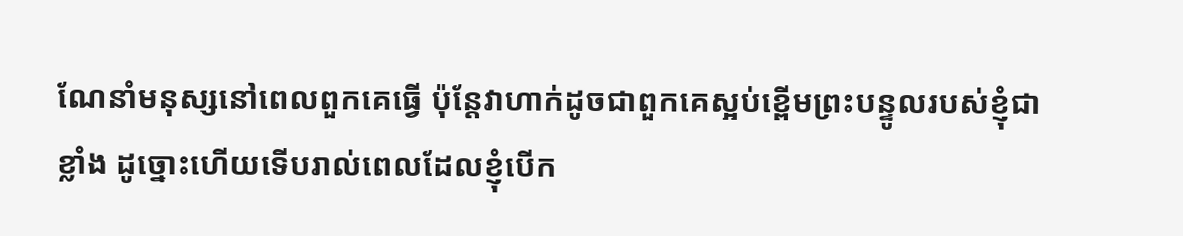ណែនាំមនុស្សនៅពេលពួកគេធ្វើ ប៉ុន្តែវាហាក់ដូចជាពួកគេស្អប់ខ្ពើមព្រះបន្ទូលរបស់ខ្ញុំជាខ្លាំង ដូច្នោះហើយទើបរាល់ពេលដែលខ្ញុំបើក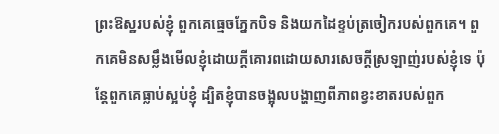ព្រះឱស្ឋរបស់ខ្ញុំ ពួកគេធ្មេចភ្នែកបិទ និងយកដៃខ្ទប់ត្រចៀករបស់ពួកគេ។ ពួកគេមិនសម្លឹងមើលខ្ញុំដោយក្ដីគោរពដោយសារសេចក្ដីស្រឡាញ់របស់ខ្ញុំទេ ប៉ុន្តែពួកគេធ្លាប់ស្អប់ខ្ញុំ ដ្បិតខ្ញុំបានចង្អុលបង្ហាញពីភាពខ្វះខាតរបស់ពួក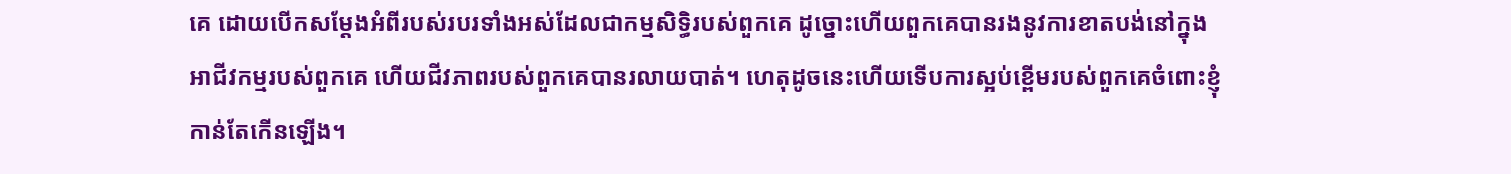គេ ដោយបើកសម្ដែងអំពីរបស់របរទាំងអស់ដែលជាកម្មសិទ្ធិរបស់ពួកគេ ដូច្នោះហើយពួកគេបានរងនូវការខាតបង់នៅក្នុងអាជីវកម្មរបស់ពួកគេ ហើយជីវភាពរបស់ពួកគេបានរលាយបាត់។ ហេតុដូចនេះហើយទើបការស្អប់ខ្ពើមរបស់ពួកគេចំពោះខ្ញុំកាន់តែកើនឡើង។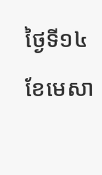ថ្ងៃទី១៤ ខែមេសា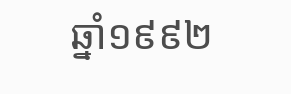ឆ្នាំ១៩៩២